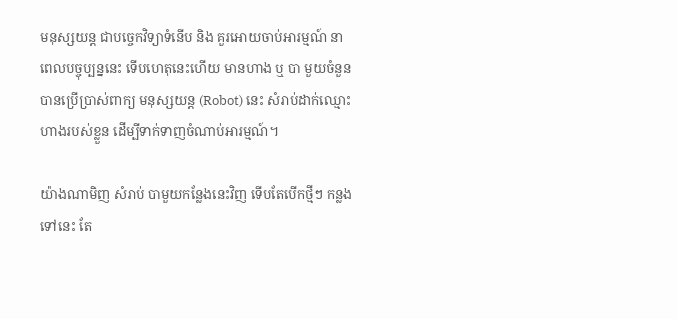មនុស្សយន្ត ជាបច្ចេកវិទ្យាទំនើប និង គួរអោយចាប់អារម្មណ៍ នាពេលបច្ចុប្បន្ននេះ ទើបហេតុនេះហើយ មានហាង ឬ បា មួយចំនួន បានប្រើប្រាស់ពាក្យ មនុស្សយន្ត (Robot) នេះ សំរាប់ដាក់ឈ្មោះហាងរបស់ខ្លួន ដើម្បីទាក់ទាញចំណាប់អារម្មណ៍។

យ៉ាងណាមិញ សំរាប់ បាមួយកន្លែងនេះវិញ ទើបតែបើកថ្មីៗ កន្លងទៅនេះ តែ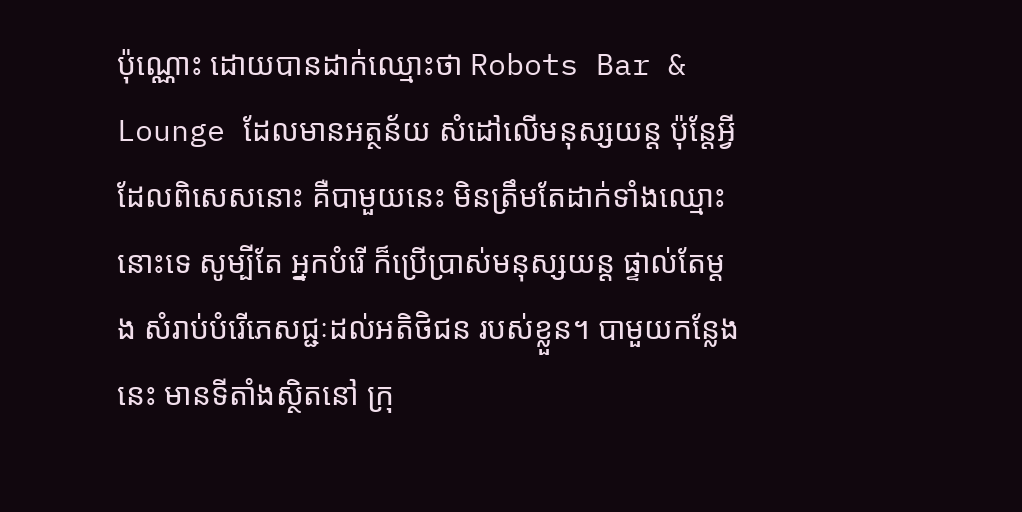ប៉ុណ្ណោះ ដោយបានដាក់ឈ្មោះថា Robots Bar & Lounge ដែលមានអត្ថន័យ សំដៅលើមនុស្សយន្ត ប៉ុន្តែអ្វីដែលពិសេសនោះ គឺបាមួយនេះ មិនត្រឹមតែដាក់ទាំងឈ្មោះនោះទេ សូម្បីតែ អ្នកបំរើ ក៏ប្រើប្រាស់មនុស្សយន្ត ផ្ទាល់តែម្តង សំរាប់បំរើភេសជ្ជៈដល់អតិថិជន របស់ខ្លួន។ បាមួយកន្លែងនេះ មានទីតាំងស្ថិតនៅ ក្រុ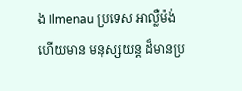ង Ilmenau ប្រទេស អាល្លឺម៉ង់ ហើយមាន មនុស្សយន្ត ដ៏មានប្រ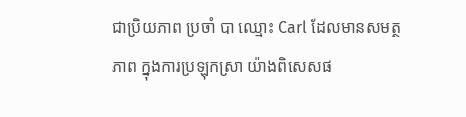ជាប្រិយភាព ប្រចាំ បា ឈ្មោះ Carl ដែលមានសមត្ថភាព ក្នុងការប្រឡុកស្រា យ៉ាងពិសេសផ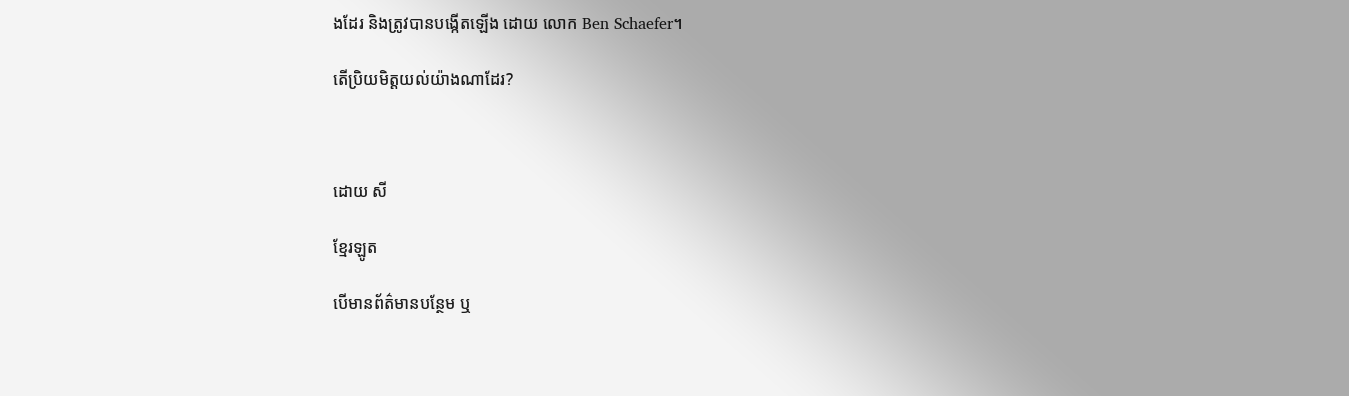ងដែរ និងត្រូវបានបង្កើតឡើង ដោយ លោក Ben Schaefer។

តើប្រិយមិត្តយល់យ៉ាងណាដែរ?



ដោយ សី

ខ្មែរឡូត

បើមានព័ត៌មានបន្ថែម ឬ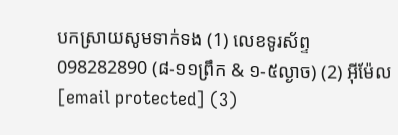បកស្រាយសូមទាក់ទង (1) លេខទូរស័ព្ទ 098282890 (៨-១១ព្រឹក & ១-៥ល្ងាច) (2) អ៊ីម៉ែល [email protected] (3)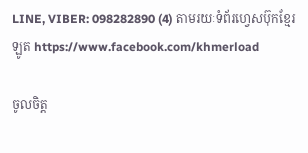LINE, VIBER: 098282890 (4) តាមរយៈទំព័រហ្វេសប៊ុកខ្មែរឡូត https://www.facebook.com/khmerload

ចូលចិត្ត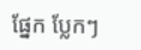ផ្នែក ប្លែកៗ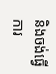និងចង់ធ្វើការ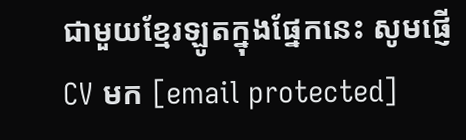ជាមួយខ្មែរឡូតក្នុងផ្នែកនេះ សូមផ្ញើ CV មក [email protected]